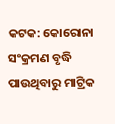କଟକ: କୋରୋନା ସଂକ୍ରମଣ ବୃଦ୍ଧି ପାଉଥିବାରୁ ମାଟ୍ରିକ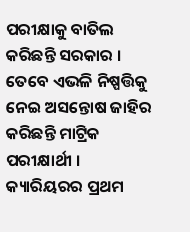ପରୀକ୍ଷାକୁ ବାତିଲ କରିଛନ୍ତି ସରକାର । ତେବେ ଏଭଳି ନିଷ୍ପତ୍ତିକୁ ନେଇ ଅସନ୍ତୋଷ ଜାହିର କରିଛନ୍ତି ମାଟ୍ରିକ ପରୀକ୍ଷାର୍ଥୀ ।
କ୍ୟାରିୟରର ପ୍ରଥମ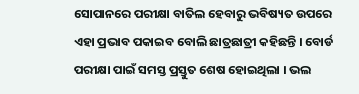ସୋପାନରେ ପରୀକ୍ଷା ବାତିଲ ହେବାରୁ ଭବିଷ୍ୟତ ଉପରେ ଏହା ପ୍ରଭାବ ପକାଇବ ବୋଲି ଛାତ୍ରଛାତ୍ରୀ କହିଛନ୍ତି । ବୋର୍ଡ ପରୀକ୍ଷା ପାଇଁ ସମସ୍ତ ପ୍ରସ୍ତୁତ ଶେଷ ହୋଇଥିଲା । ଭଲ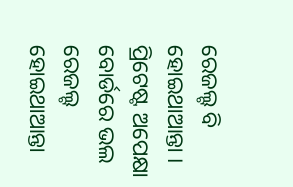ରେଜଲ୍ଟ ବି ହୋଇଥାଆନ୍ତା । ପ୍ରିଟେଷ୍ଟ ଅପେକ୍ଷା ବୋର୍ଡରେ ଭଲ ରେଜଲ୍ଟ ହୋଇଥାଆନ୍ତା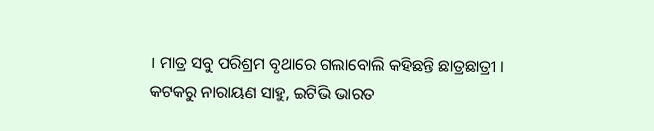। ମାତ୍ର ସବୁ ପରିଶ୍ରମ ବୃଥାରେ ଗଲାବୋଲି କହିଛନ୍ତି ଛାତ୍ରଛାତ୍ରୀ ।
କଟକରୁ ନାରାୟଣ ସାହୁ, ଇଟିଭି ଭାରତ